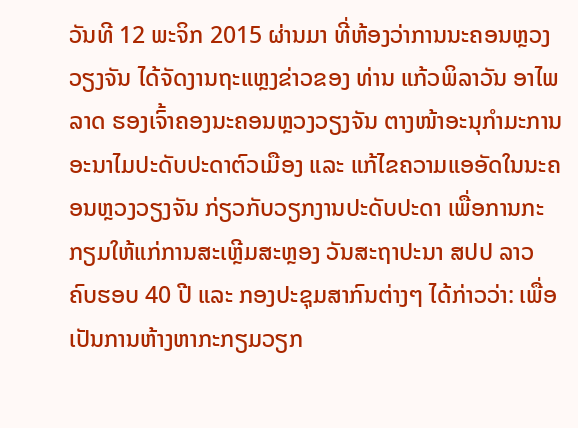ວັນທີ 12 ພະຈິກ 2015 ຜ່ານມາ ທີ່ຫ້ອງວ່າການນະຄອນຫຼວງວຽງຈັນ ໄດ້ຈັດງານຖະແຫຼງຂ່າວຂອງ ທ່ານ ແກ້ວພິລາວັນ ອາໄພລາດ ຮອງເຈົ້າຄອງນະຄອນຫຼວງວຽງຈັນ ຕາງໜ້າອະນຸກຳມະການອະນາໄມປະດັບປະດາຕົວເມືອງ ແລະ ແກ້ໄຂຄວາມແອອັດໃນນະຄອນຫຼວງວຽງຈັນ ກ່ຽວກັບວຽກງານປະດັບປະດາ ເພື່ອການກະກຽມໃຫ້ແກ່ການສະເຫຼີມສະຫຼອງ ວັນສະຖາປະນາ ສປປ ລາວ ຄົບຮອບ 40 ປີ ແລະ ກອງປະຊຸມສາກົນຕ່າງໆ ໄດ້ກ່າວວ່າ: ເພື່ອເປັນການຫ້າງຫາກະກຽມວຽກ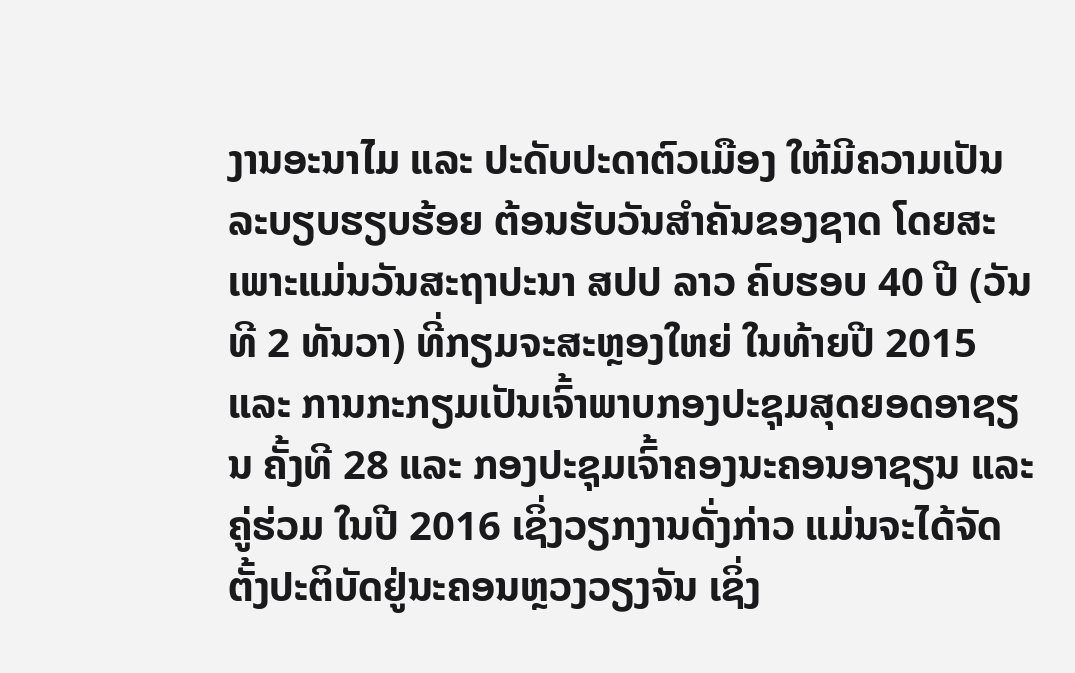ງານອະນາໄມ ແລະ ປະດັບປະດາຕົວເມືອງ ໃຫ້ມີຄວາມເປັນລະບຽບຮຽບຮ້ອຍ ຕ້ອນຮັບວັນສຳຄັນຂອງຊາດ ໂດຍສະເພາະແມ່ນວັນສະຖາປະນາ ສປປ ລາວ ຄົບຮອບ 40 ປີ (ວັນທີ 2 ທັນວາ) ທີ່ກຽມຈະສະຫຼອງໃຫຍ່ ໃນທ້າຍປີ 2015 ແລະ ການກະກຽມເປັນເຈົ້າພາບກອງປະຊຸມສຸດຍອດອາຊຽນ ຄັ້ງທີ 28 ແລະ ກອງປະຊຸມເຈົ້າຄອງນະຄອນອາຊຽນ ແລະ ຄູ່ຮ່ວມ ໃນປີ 2016 ເຊິ່ງວຽກງານດັ່ງກ່າວ ແມ່ນຈະໄດ້ຈັດຕັ້ງປະຕິບັດຢູ່ນະຄອນຫຼວງວຽງຈັນ ເຊິ່ງ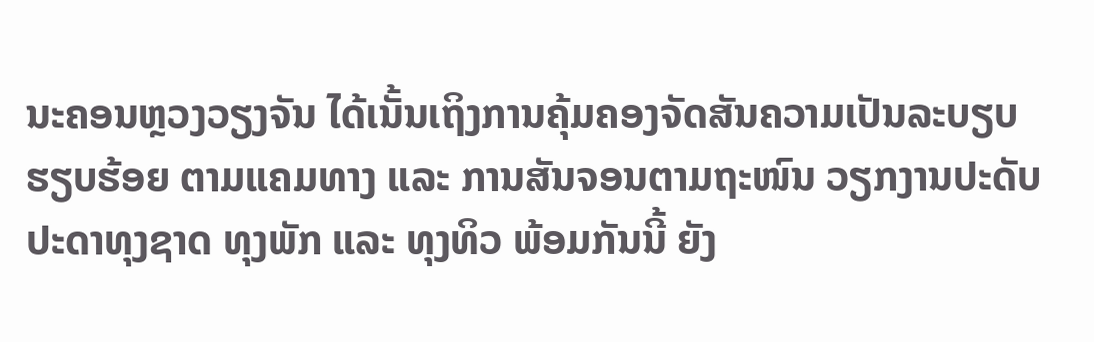ນະຄອນຫຼວງວຽງຈັນ ໄດ້ເນັ້ນເຖິງການຄຸ້ມຄອງຈັດສັນຄວາມເປັນລະບຽບຮຽບຮ້ອຍ ຕາມແຄມທາງ ແລະ ການສັນຈອນຕາມຖະໜົນ ວຽກງານປະດັບປະດາທຸງຊາດ ທຸງພັກ ແລະ ທຸງທິວ ພ້ອມກັນນີ້ ຍັງ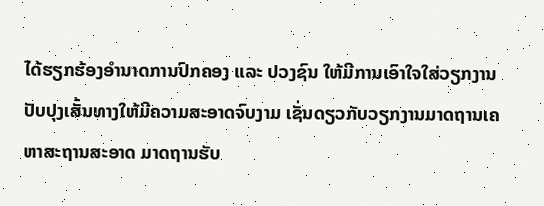ໄດ້ຮຽກຮ້ອງອຳນາດການປົກຄອງ ແລະ ປວງຊົນ ໃຫ້ມີການເອົາໃຈໃສ່ວຽກງານປັບປຸງເສັ້ນທາງໃຫ້ມີຄວາມສະອາດຈົບງາມ ເຊັ່ນດຽວກັບວຽກງານມາດຖານເຄຫາສະຖານສະອາດ ມາດຖານຮັບ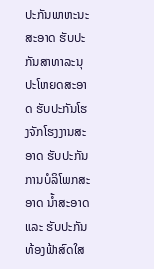ປະກັນພາຫະນະສະອາດ ຮັບປະກັນສາທາລະນຸປະໂຫຍດສະອາດ ຮັບປະກັນໂຮງຈັກໂຮງງານສະອາດ ຮັບປະກັນການບໍລິໂພກສະອາດ ນ້ຳສະອາດ ແລະ ຮັບປະກັນທ້ອງຟ້າສົດໃສ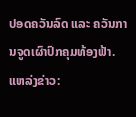ປອດຄວັນລົດ ແລະ ຄວັນການຈູດເຜົາປົກຄຸມທ້ອງຟ້າ.
ແຫລ່ງຂ່າວ: